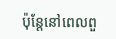ប៉ុន្តែនៅពេលពួ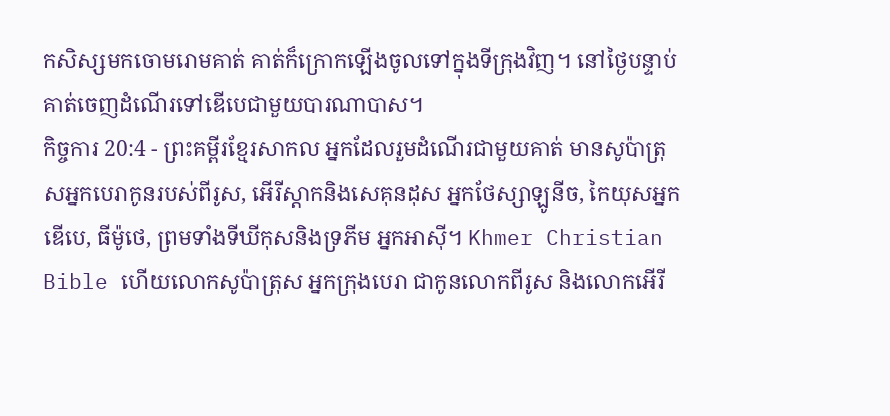កសិស្សមកចោមរោមគាត់ គាត់ក៏ក្រោកឡើងចូលទៅក្នុងទីក្រុងវិញ។ នៅថ្ងៃបន្ទាប់ គាត់ចេញដំណើរទៅឌើបេជាមួយបារណាបាស។
កិច្ចការ 20:4 - ព្រះគម្ពីរខ្មែរសាកល អ្នកដែលរួមដំណើរជាមួយគាត់ មានសូប៉ាត្រុសអ្នកបេរាកូនរបស់ពីរូស, អើរីស្តាកនិងសេគុនដុស អ្នកថែស្សាឡូនីច, កៃយុសអ្នកឌើបេ, ធីម៉ូថេ, ព្រមទាំងទីឃីកុសនិងទ្រភីម អ្នកអាស៊ី។ Khmer Christian Bible ហើយលោកសូប៉ាត្រុស អ្នកក្រុងបេរា ជាកូនលោកពីរូស និងលោកអើរី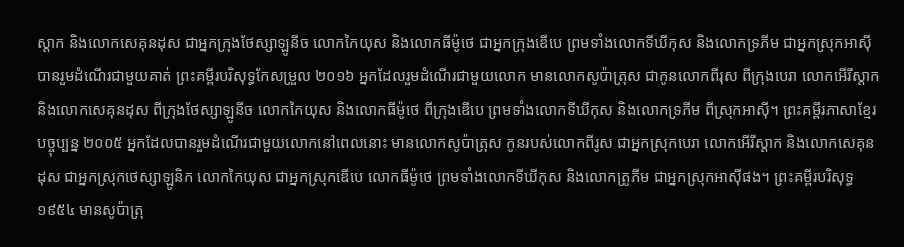ស្ដាក និងលោកសេគុនដុស ជាអ្នកក្រុងថែស្សាឡូនីច លោកកៃយុស និងលោកធីម៉ូថេ ជាអ្នកក្រុងឌើបេ ព្រមទាំងលោកទីឃីកុស និងលោកទ្រភីម ជាអ្នកស្រុកអាស៊ី បានរួមដំណើរជាមួយគាត់ ព្រះគម្ពីរបរិសុទ្ធកែសម្រួល ២០១៦ អ្នកដែលរួមដំណើរជាមួយលោក មានលោកសូប៉ាត្រុស ជាកូនលោកពីរុស ពីក្រុងបេរា លោកអើរីស្តាក និងលោកសេគុនដុស ពីក្រុងថែស្សាឡូនីច លោកកៃយុស និងលោកធីម៉ូថេ ពីក្រុងឌើបេ ព្រមទាំងលោកទីឃីកុស និងលោកទ្រភីម ពីស្រុកអាស៊ី។ ព្រះគម្ពីរភាសាខ្មែរបច្ចុប្បន្ន ២០០៥ អ្នកដែលបានរួមដំណើរជាមួយលោកនៅពេលនោះ មានលោកសូប៉ាត្រុស កូនរបស់លោកពីរូស ជាអ្នកស្រុកបេរា លោកអើរីស្ដាក និងលោកសេគុនដុស ជាអ្នកស្រុកថេស្សាឡូនិក លោកកៃយុស ជាអ្នកស្រុកឌើបេ លោកធីម៉ូថេ ព្រមទាំងលោកទីឃីកុស និងលោកត្រូភីម ជាអ្នកស្រុកអាស៊ីផង។ ព្រះគម្ពីរបរិសុទ្ធ ១៩៥៤ មានសូប៉ាត្រុ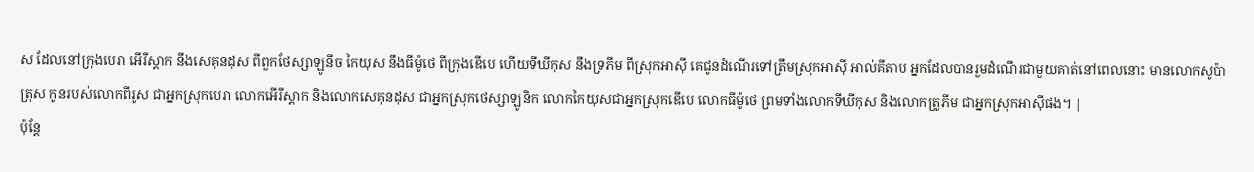ស ដែលនៅក្រុងបេរា អើរីស្តាក នឹងសេគុនដុស ពីពួកថែស្សាឡូនីច កៃយុស នឹងធីម៉ូថេ ពីក្រុងឌើបេ ហើយទីឃីកុស នឹងទ្រភីម ពីស្រុកអាស៊ី គេជូនដំណើរទៅត្រឹមស្រុកអាស៊ី អាល់គីតាប អ្នកដែលបានរួមដំណើរជាមួយគាត់នៅពេលនោះ មានលោកសូប៉ាត្រុស កូនរបស់លោកពីរូស ជាអ្នកស្រុកបេរា លោកអើរីស្ដាក និងលោកសេគុនដុស ជាអ្នកស្រុកថេស្សាឡូនិក លោកកៃយុសជាអ្នកស្រុកឌើបេ លោកធីម៉ូថេ ព្រមទាំងលោកទីឃីកុស និងលោកត្រូភីម ជាអ្នកស្រុកអាស៊ីផង។ |
ប៉ុន្តែ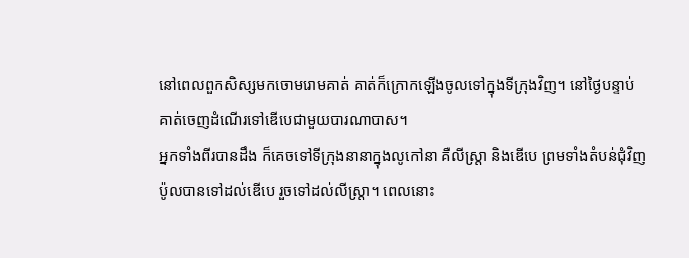នៅពេលពួកសិស្សមកចោមរោមគាត់ គាត់ក៏ក្រោកឡើងចូលទៅក្នុងទីក្រុងវិញ។ នៅថ្ងៃបន្ទាប់ គាត់ចេញដំណើរទៅឌើបេជាមួយបារណាបាស។
អ្នកទាំងពីរបានដឹង ក៏គេចទៅទីក្រុងនានាក្នុងលូកៅនា គឺលីស្ត្រា និងឌើបេ ព្រមទាំងតំបន់ជុំវិញ
ប៉ូលបានទៅដល់ឌើបេ រួចទៅដល់លីស្ត្រា។ ពេលនោះ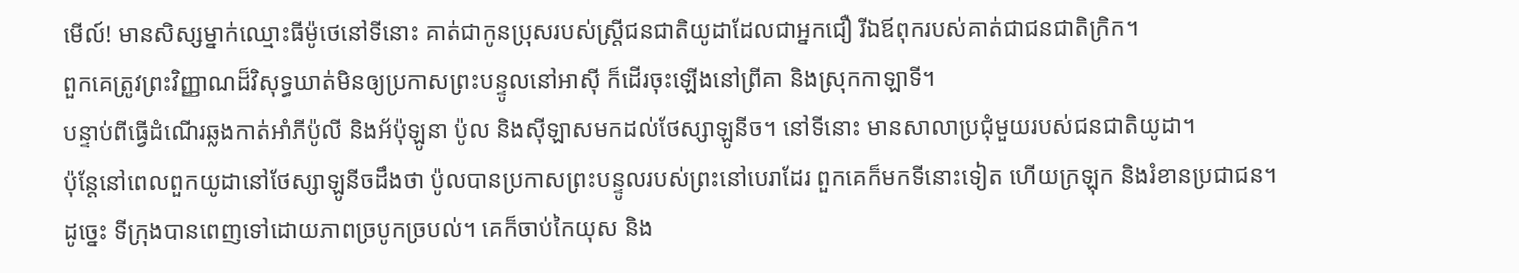មើល៍! មានសិស្សម្នាក់ឈ្មោះធីម៉ូថេនៅទីនោះ គាត់ជាកូនប្រុសរបស់ស្ត្រីជនជាតិយូដាដែលជាអ្នកជឿ រីឯឪពុករបស់គាត់ជាជនជាតិក្រិក។
ពួកគេត្រូវព្រះវិញ្ញាណដ៏វិសុទ្ធឃាត់មិនឲ្យប្រកាសព្រះបន្ទូលនៅអាស៊ី ក៏ដើរចុះឡើងនៅព្រីគា និងស្រុកកាឡាទី។
បន្ទាប់ពីធ្វើដំណើរឆ្លងកាត់អាំភីប៉ូលី និងអ័ប៉ុឡូនា ប៉ូល និងស៊ីឡាសមកដល់ថែស្សាឡូនីច។ នៅទីនោះ មានសាលាប្រជុំមួយរបស់ជនជាតិយូដា។
ប៉ុន្តែនៅពេលពួកយូដានៅថែស្សាឡូនីចដឹងថា ប៉ូលបានប្រកាសព្រះបន្ទូលរបស់ព្រះនៅបេរាដែរ ពួកគេក៏មកទីនោះទៀត ហើយក្រឡុក និងរំខានប្រជាជន។
ដូច្នេះ ទីក្រុងបានពេញទៅដោយភាពច្របូកច្របល់។ គេក៏ចាប់កៃយុស និង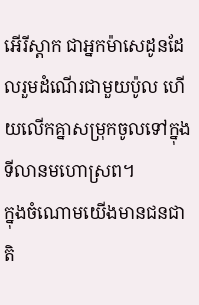អើរីស្តាក ជាអ្នកម៉ាសេដូនដែលរួមដំណើរជាមួយប៉ូល ហើយលើកគ្នាសម្រុកចូលទៅក្នុងទីលានមហោស្រព។
ក្នុងចំណោមយើងមានជនជាតិ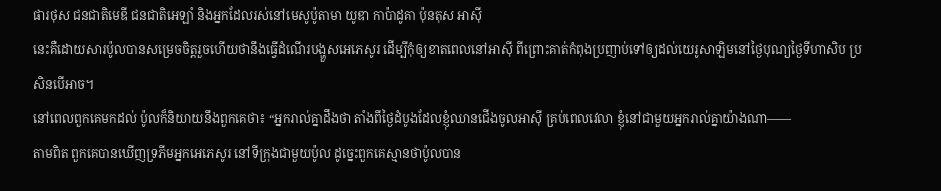ផារថុស ជនជាតិមេឌី ជនជាតិអេឡាំ និងអ្នកដែលរស់នៅមេសូប៉ូតាមា យូឌា កាប៉ាដូគា ប៉ុនតុស អាស៊ី
នេះគឺដោយសារប៉ូលបានសម្រេចចិត្តរួចហើយថានឹងធ្វើដំណើរបង្ហួសអេភេសូរ ដើម្បីកុំឲ្យខាតពេលនៅអាស៊ី ពីព្រោះគាត់កំពុងប្រញាប់ទៅឲ្យដល់យេរូសាឡិមនៅថ្ងៃបុណ្យថ្ងៃទីហាសិប ប្រសិនបើអាច។
នៅពេលពួកគេមកដល់ ប៉ូលក៏និយាយនឹងពួកគេថា៖ “អ្នករាល់គ្នាដឹងថា តាំងពីថ្ងៃដំបូងដែលខ្ញុំឈានជើងចូលអាស៊ី គ្រប់ពេលវេលា ខ្ញុំនៅជាមួយអ្នករាល់គ្នាយ៉ាងណា——
តាមពិត ពួកគេបានឃើញទ្រភីមអ្នកអេភេសូរ នៅទីក្រុងជាមួយប៉ូល ដូច្នេះពួកគេស្មានថាប៉ូលបាន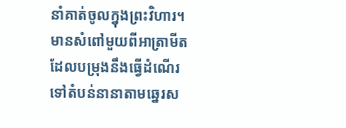នាំគាត់ចូលក្នុងព្រះវិហារ។
មានសំពៅមួយពីអាត្រាមីតដែលបម្រុងនឹងធ្វើដំណើរទៅតំបន់នានាតាមឆ្នេរស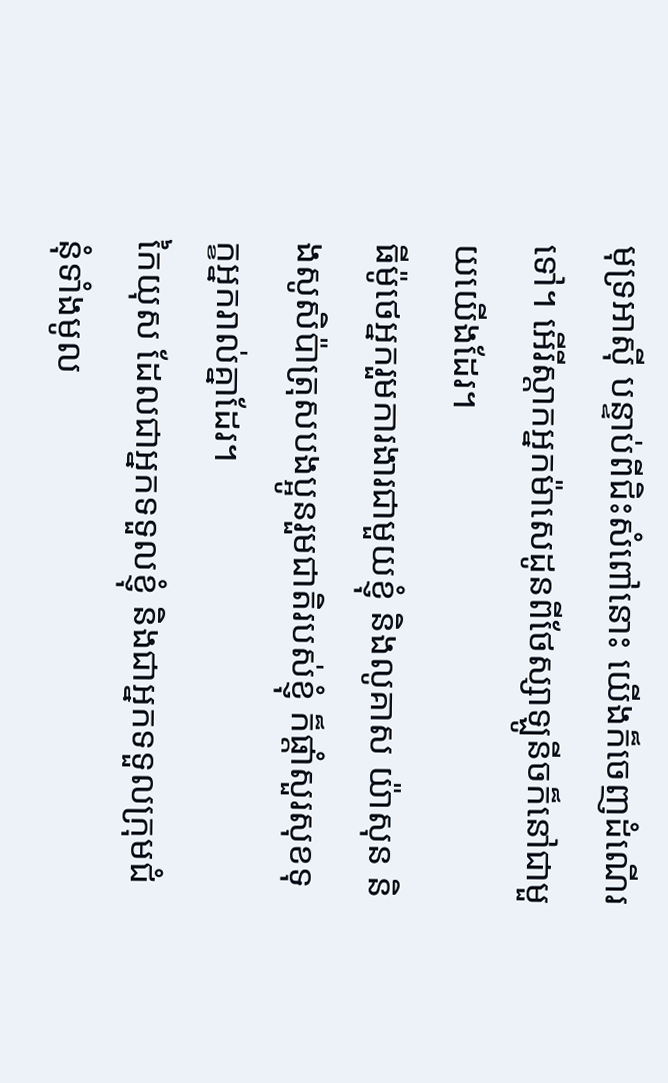មុទ្រអាស៊ី បន្ទាប់ពីជិះសំពៅនោះ យើងក៏ចេញដំណើរទៅ។ អើរីស្តាកអ្នកម៉ាសេដូនពីថែស្សាឡូនីចក៏នៅជាមួយយើងដែរ។
ធីម៉ូថេអ្នករួមការងារជាមួយខ្ញុំ និងលូគាស យ៉ាសុន និងសូសិប៉ាត្រុសបងប្អូនរួមជាតិរបស់ខ្ញុំ ក៏ផ្ដាំសួរសុខទុក្ខអ្នករាល់គ្នាដែរ។
កៃយុស ដែលជាអ្នកទទួលខ្ញុំ និងជាអ្នកទទួលក្រុមជំនុំទាំងមូល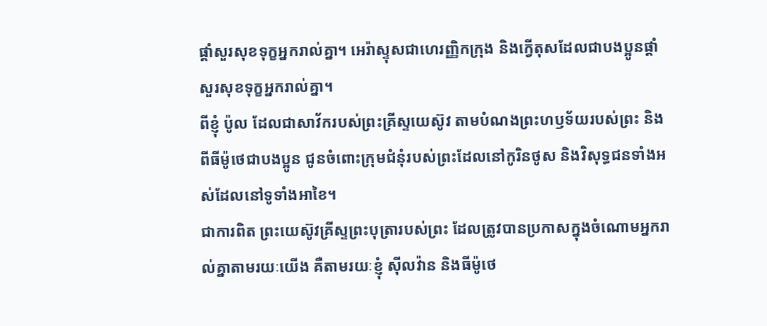ផ្ដាំសួរសុខទុក្ខអ្នករាល់គ្នា។ អេរ៉ាស្ទុសជាហេរញ្ញិកក្រុង និងក្វើតុសដែលជាបងប្អូនផ្ដាំសួរសុខទុក្ខអ្នករាល់គ្នា។
ពីខ្ញុំ ប៉ូល ដែលជាសាវ័ករបស់ព្រះគ្រីស្ទយេស៊ូវ តាមបំណងព្រះហឫទ័យរបស់ព្រះ និងពីធីម៉ូថេជាបងប្អូន ជូនចំពោះក្រុមជំនុំរបស់ព្រះដែលនៅកូរិនថូស និងវិសុទ្ធជនទាំងអស់ដែលនៅទូទាំងអាខៃ។
ជាការពិត ព្រះយេស៊ូវគ្រីស្ទព្រះបុត្រារបស់ព្រះ ដែលត្រូវបានប្រកាសក្នុងចំណោមអ្នករាល់គ្នាតាមរយៈយើង គឺតាមរយៈខ្ញុំ ស៊ីលវ៉ាន និងធីម៉ូថេ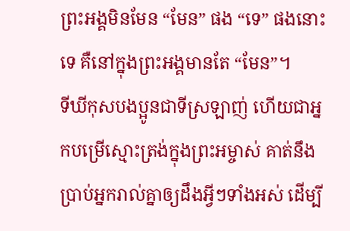ព្រះអង្គមិនមែន “មែន” ផង “ទេ” ផងនោះទេ គឺនៅក្នុងព្រះអង្គមានតែ “មែន”។
ទីឃីកុសបងប្អូនជាទីស្រឡាញ់ ហើយជាអ្នកបម្រើស្មោះត្រង់ក្នុងព្រះអម្ចាស់ គាត់នឹងប្រាប់អ្នករាល់គ្នាឲ្យដឹងអ្វីៗទាំងអស់ ដើម្បី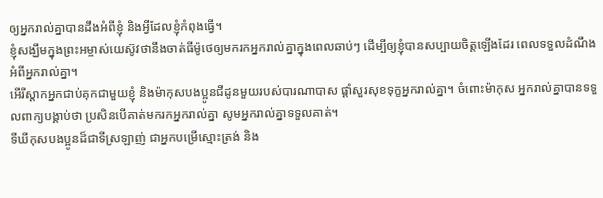ឲ្យអ្នករាល់គ្នាបានដឹងអំពីខ្ញុំ និងអ្វីដែលខ្ញុំកំពុងធ្វើ។
ខ្ញុំសង្ឃឹមក្នុងព្រះអម្ចាស់យេស៊ូវថានឹងចាត់ធីម៉ូថេឲ្យមករកអ្នករាល់គ្នាក្នុងពេលឆាប់ៗ ដើម្បីឲ្យខ្ញុំបានសប្បាយចិត្តឡើងដែរ ពេលទទួលដំណឹងអំពីអ្នករាល់គ្នា។
អើរីស្តាកអ្នកជាប់គុកជាមួយខ្ញុំ និងម៉ាកុសបងប្អូនជីដូនមួយរបស់បារណាបាស ផ្ដាំសួរសុខទុក្ខអ្នករាល់គ្នា។ ចំពោះម៉ាកុស អ្នករាល់គ្នាបានទទួលពាក្យបង្គាប់ថា ប្រសិនបើគាត់មករកអ្នករាល់គ្នា សូមអ្នករាល់គ្នាទទួលគាត់។
ទីឃីកុសបងប្អូនដ៏ជាទីស្រឡាញ់ ជាអ្នកបម្រើស្មោះត្រង់ និង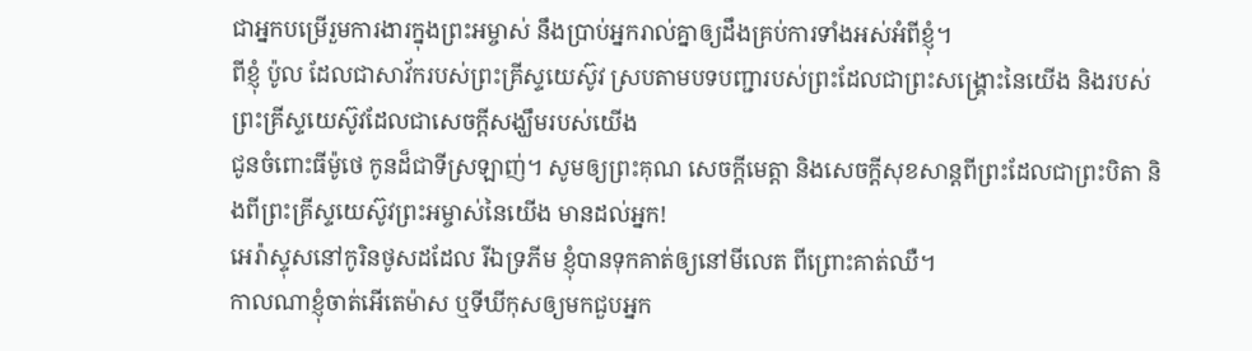ជាអ្នកបម្រើរួមការងារក្នុងព្រះអម្ចាស់ នឹងប្រាប់អ្នករាល់គ្នាឲ្យដឹងគ្រប់ការទាំងអស់អំពីខ្ញុំ។
ពីខ្ញុំ ប៉ូល ដែលជាសាវ័ករបស់ព្រះគ្រីស្ទយេស៊ូវ ស្របតាមបទបញ្ជារបស់ព្រះដែលជាព្រះសង្គ្រោះនៃយើង និងរបស់ព្រះគ្រីស្ទយេស៊ូវដែលជាសេចក្ដីសង្ឃឹមរបស់យើង
ជូនចំពោះធីម៉ូថេ កូនដ៏ជាទីស្រឡាញ់។ សូមឲ្យព្រះគុណ សេចក្ដីមេត្តា និងសេចក្ដីសុខសាន្តពីព្រះដែលជាព្រះបិតា និងពីព្រះគ្រីស្ទយេស៊ូវព្រះអម្ចាស់នៃយើង មានដល់អ្នក!
អេរ៉ាស្ទុសនៅកូរិនថូសដដែល រីឯទ្រភីម ខ្ញុំបានទុកគាត់ឲ្យនៅមីលេត ពីព្រោះគាត់ឈឺ។
កាលណាខ្ញុំចាត់អើតេម៉ាស ឬទីឃីកុសឲ្យមកជួបអ្នក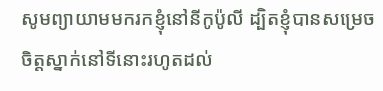សូមព្យាយាមមករកខ្ញុំនៅនីកូប៉ូលី ដ្បិតខ្ញុំបានសម្រេចចិត្តស្នាក់នៅទីនោះរហូតដល់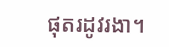ផុតរដូវរងា។